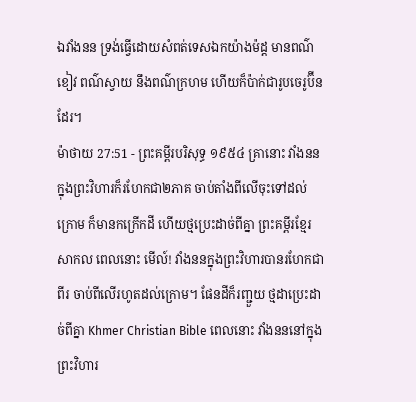ឯវាំងនន ទ្រង់ធ្វើដោយសំពត់ទេសឯកយ៉ាងម៉ដ្ត មានពណ៌ខៀវ ពណ៌ស្វាយ នឹងពណ៌ក្រហម ហើយក៏ប៉ាក់ជារូបចេរូប៊ីនដែរ។
ម៉ាថាយ 27:51 - ព្រះគម្ពីរបរិសុទ្ធ ១៩៥៤ គ្រានោះ វាំងននក្នុងព្រះវិហារក៏រហែកជា២ភាគ ចាប់តាំងពីលើចុះទៅដល់ក្រោម ក៏មានកក្រើកដី ហើយថ្មប្រេះដាច់ពីគ្នា ព្រះគម្ពីរខ្មែរសាកល ពេលនោះ មើល៍! វាំងននក្នុងព្រះវិហារបានរហែកជាពីរ ចាប់ពីលើរហូតដល់ក្រោម។ ផែនដីក៏រញ្ជួយ ថ្មដាប្រេះដាច់ពីគ្នា Khmer Christian Bible ពេលនោះ វាំងនននៅក្នុងព្រះវិហារ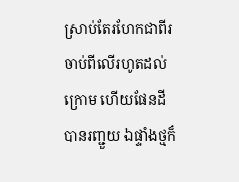ស្រាប់តែរហែកជាពីរចាប់ពីលើរហូតដល់ក្រោម ហើយផែនដីបានរញ្ជួយ ឯផ្ទាំងថ្មក៏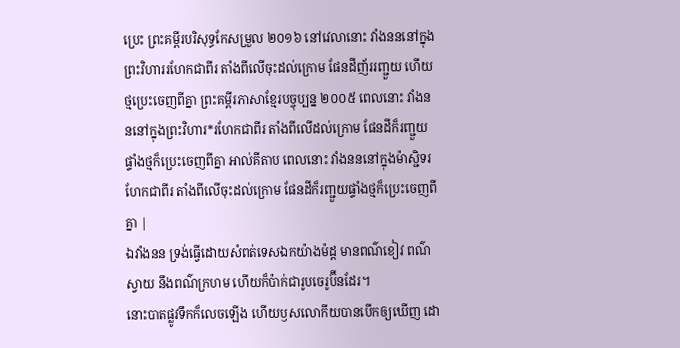ប្រេះ ព្រះគម្ពីរបរិសុទ្ធកែសម្រួល ២០១៦ នៅវេលានោះ វាំងនននៅក្នុងព្រះវិហាររហែកជាពីរ តាំងពីលើចុះដល់ក្រោម ផែនដីញ័ររញ្ជួយ ហើយថ្មប្រេះចេញពីគ្នា ព្រះគម្ពីរភាសាខ្មែរបច្ចុប្បន្ន ២០០៥ ពេលនោះ វាំងនននៅក្នុងព្រះវិហារ*រហែកជាពីរ តាំងពីលើដល់ក្រោម ផែនដីក៏រញ្ជួយ ផ្ទាំងថ្មក៏ប្រេះចេញពីគ្នា អាល់គីតាប ពេលនោះ វាំងនននៅក្នុងម៉ាស្ជិទរហែកជាពីរ តាំងពីលើចុះដល់ក្រោម ផែនដីក៏រញ្ជួយផ្ទាំងថ្មក៏ប្រេះចេញពីគ្នា |
ឯវាំងនន ទ្រង់ធ្វើដោយសំពត់ទេសឯកយ៉ាងម៉ដ្ត មានពណ៌ខៀវ ពណ៌ស្វាយ នឹងពណ៌ក្រហម ហើយក៏ប៉ាក់ជារូបចេរូប៊ីនដែរ។
នោះបាតផ្លូវទឹកក៏លេចឡើង ហើយឫសលោកីយបានបើកឲ្យឃើញ ដោ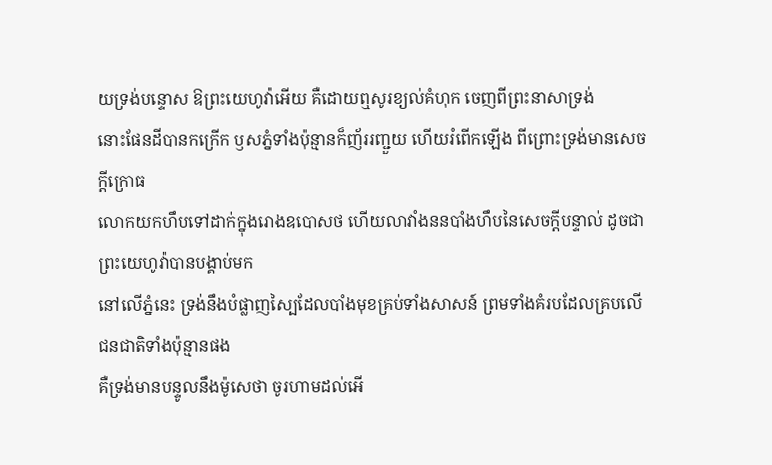យទ្រង់បន្ទោស ឱព្រះយេហូវ៉ាអើយ គឺដោយឮសូរខ្យល់គំហុក ចេញពីព្រះនាសាទ្រង់
នោះផែនដីបានកក្រើក ឫសភ្នំទាំងប៉ុន្មានក៏ញ័ររញ្ជួយ ហើយរំពើកឡើង ពីព្រោះទ្រង់មានសេចក្ដីក្រោធ
លោកយកហឹបទៅដាក់ក្នុងរោងឧបោសថ ហើយលាវាំងននបាំងហឹបនៃសេចក្ដីបន្ទាល់ ដូចជាព្រះយេហូវ៉ាបានបង្គាប់មក
នៅលើភ្នំនេះ ទ្រង់នឹងបំផ្លាញស្បៃដែលបាំងមុខគ្រប់ទាំងសាសន៍ ព្រមទាំងគំរបដែលគ្របលើជនជាតិទាំងប៉ុន្មានផង
គឺទ្រង់មានបន្ទូលនឹងម៉ូសេថា ចូរហាមដល់អើ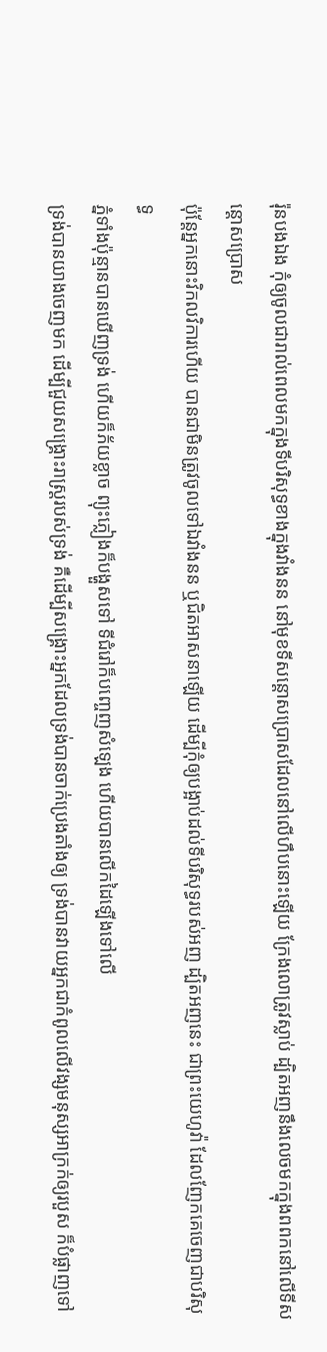រ៉ុនបងឯង កុំឲ្យចូលជារាល់ពេលមកក្នុងទីបរិសុទ្ធខាងក្នុងវាំងនន នៅមុខទីសន្តោសប្រោសដែលនៅលើហឹបនោះឡើយ ក្រែងលោត្រូវស្លាប់ ដ្បិតអញនឹងលេចមកក្នុងពពកនៅលើទីសន្តោសប្រោស
ប៉ុន្តែអ្នកនោះវិកលវិការហើយ បានជាមិនត្រូវចូលទៅឯវាំងនន ឬជិតអាសនាឡើយ ដើម្បីកុំឲ្យបង្អាប់ដល់ទីបរិសុទ្ធរបស់អញ ដ្បិតអញនេះ ជាព្រះយេហូវ៉ា ដែលញែកគេចេញជាបរិសុទ្ធ
ភ្នំទាំងប៉ុន្មានបានឃើញទ្រង់ ហើយក៏ភ័យខ្លាច ព្យុះភ្លៀងក៏បង្ហួសទៅ ទីជំរៅក៏បញ្ចេញសំឡេង ហើយបានលើកដៃឡើងទៅលើ
ទ្រង់បានយាងចេញមក ដើម្បីជួយសង្គ្រោះរាស្ត្ររបស់ទ្រង់ គឺដើម្បីសង្គ្រោះអ្នកដែលទ្រង់បានចាក់ប្រេងតាំងឲ្យ ទ្រង់បានវាយអ្នកជាកំពូលលើវង្សមនុស្សអាក្រក់ឲ្យរបួស ក៏បំផ្លាញទៅ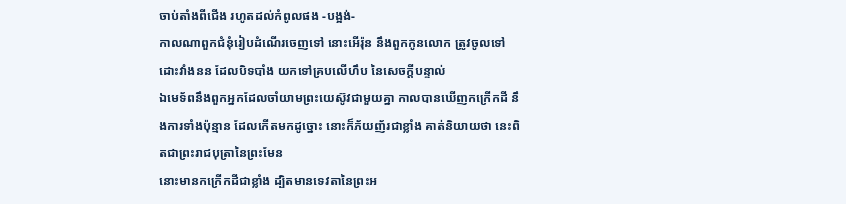ចាប់តាំងពីជើង រហូតដល់កំពូលផង -បង្អង់-
កាលណាពួកជំនុំរៀបដំណើរចេញទៅ នោះអើរ៉ុន នឹងពួកកូនលោក ត្រូវចូលទៅដោះវាំងនន ដែលបិទបាំង យកទៅគ្របលើហឹប នៃសេចក្ដីបន្ទាល់
ឯមេទ័ពនឹងពួកអ្នកដែលចាំយាមព្រះយេស៊ូវជាមួយគ្នា កាលបានឃើញកក្រើកដី នឹងការទាំងប៉ុន្មាន ដែលកើតមកដូច្នោះ នោះក៏ភ័យញ័រជាខ្លាំង គាត់និយាយថា នេះពិតជាព្រះរាជបុត្រានៃព្រះមែន
នោះមានកក្រើកដីជាខ្លាំង ដ្បិតមានទេវតានៃព្រះអ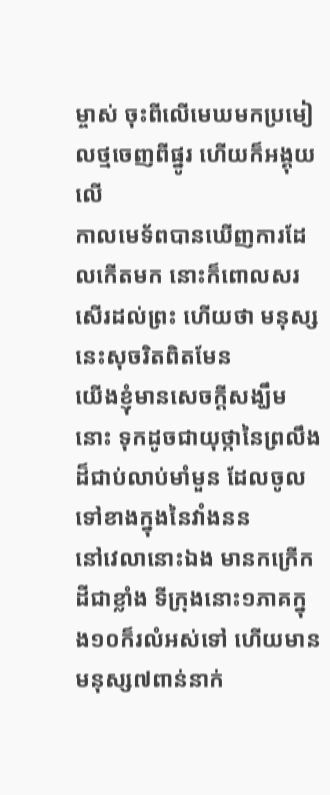ម្ចាស់ ចុះពីលើមេឃមកប្រមៀលថ្មចេញពីផ្នូរ ហើយក៏អង្គុយលើ
កាលមេទ័ពបានឃើញការដែលកើតមក នោះក៏ពោលសរសើរដល់ព្រះ ហើយថា មនុស្សនេះសុចរិតពិតមែន
យើងខ្ញុំមានសេចក្ដីសង្ឃឹមនោះ ទុកដូចជាយុថ្កានៃព្រលឹងដ៏ជាប់លាប់មាំមួន ដែលចូលទៅខាងក្នុងនៃវាំងនន
នៅវេលានោះឯង មានកក្រើកដីជាខ្លាំង ទីក្រុងនោះ១ភាគក្នុង១០ក៏រលំអស់ទៅ ហើយមានមនុស្ស៧ពាន់នាក់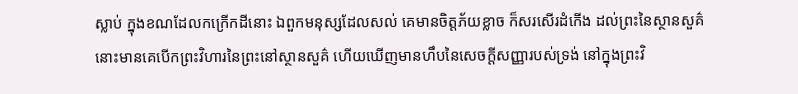ស្លាប់ ក្នុងខណដែលកក្រើកដីនោះ ឯពួកមនុស្សដែលសល់ គេមានចិត្តភ័យខ្លាច ក៏សរសើរដំកើង ដល់ព្រះនៃស្ថានសួគ៌
នោះមានគេបើកព្រះវិហារនៃព្រះនៅស្ថានសួគ៌ ហើយឃើញមានហឹបនៃសេចក្ដីសញ្ញារបស់ទ្រង់ នៅក្នុងព្រះវិ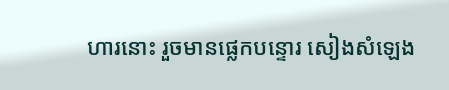ហារនោះ រួចមានផ្លេកបន្ទោរ សៀងសំឡេង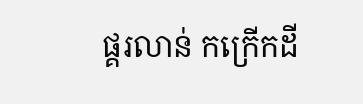ផ្គរលាន់ កក្រើកដី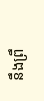នឹងព្រឹ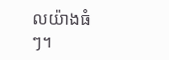លយ៉ាងធំៗ។